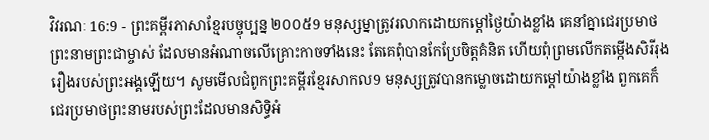វិវរណៈ 16:9 - ព្រះគម្ពីរភាសាខ្មែរបច្ចុប្បន្ន ២០០៥9 មនុស្សម្នាត្រូវរលាកដោយកម្ដៅថ្ងៃយ៉ាងខ្លាំង គេនាំគ្នាជេរប្រមាថព្រះនាមព្រះជាម្ចាស់ ដែលមានអំណាចលើគ្រោះកាចទាំងនេះ តែគេពុំបានកែប្រែចិត្តគំនិត ហើយពុំព្រមលើកតម្កើងសិរីរុងរឿងរបស់ព្រះអង្គឡើយ។ សូមមើលជំពូកព្រះគម្ពីរខ្មែរសាកល9 មនុស្សត្រូវបានកម្លោចដោយកម្ដៅយ៉ាងខ្លាំង ពួកគេក៏ជេរប្រមាថព្រះនាមរបស់ព្រះដែលមានសិទ្ធិអំ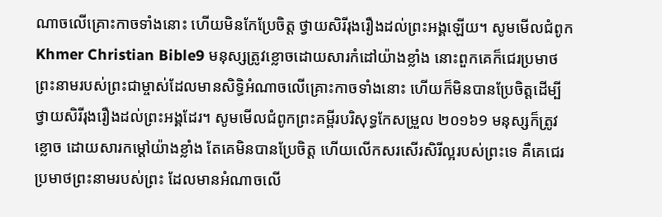ណាចលើគ្រោះកាចទាំងនោះ ហើយមិនកែប្រែចិត្ត ថ្វាយសិរីរុងរឿងដល់ព្រះអង្គឡើយ។ សូមមើលជំពូកKhmer Christian Bible9 មនុស្សត្រូវខ្លោចដោយសារកំដៅយ៉ាងខ្លាំង នោះពួកគេក៏ជេរប្រមាថព្រះនាមរបស់ព្រះជាម្ចាស់ដែលមានសិទ្ធិអំណាចលើគ្រោះកាចទាំងនោះ ហើយក៏មិនបានប្រែចិត្ដដើម្បីថ្វាយសិរីរុងរឿងដល់ព្រះអង្គដែរ។ សូមមើលជំពូកព្រះគម្ពីរបរិសុទ្ធកែសម្រួល ២០១៦9 មនុស្សក៏ត្រូវខ្លោច ដោយសារកម្ដៅយ៉ាងខ្លាំង តែគេមិនបានប្រែចិត្ត ហើយលើកសរសើរសិរីល្អរបស់ព្រះទេ គឺគេជេរប្រមាថព្រះនាមរបស់ព្រះ ដែលមានអំណាចលើ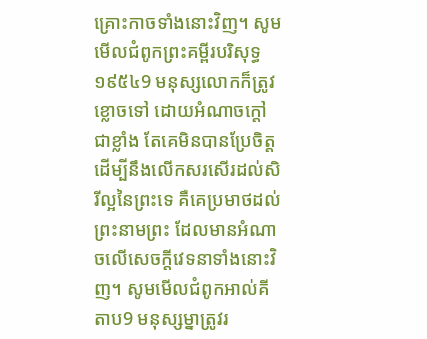គ្រោះកាចទាំងនោះវិញ។ សូមមើលជំពូកព្រះគម្ពីរបរិសុទ្ធ ១៩៥៤9 មនុស្សលោកក៏ត្រូវខ្លោចទៅ ដោយអំណាចក្តៅជាខ្លាំង តែគេមិនបានប្រែចិត្ត ដើម្បីនឹងលើកសរសើរដល់សិរីល្អនៃព្រះទេ គឺគេប្រមាថដល់ព្រះនាមព្រះ ដែលមានអំណាចលើសេចក្ដីវេទនាទាំងនោះវិញ។ សូមមើលជំពូកអាល់គីតាប9 មនុស្សម្នាត្រូវរ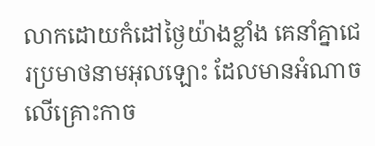លាកដោយកំដៅថ្ងៃយ៉ាងខ្លាំង គេនាំគ្នាជេរប្រមាថនាមអុលឡោះ ដែលមានអំណាចលើគ្រោះកាច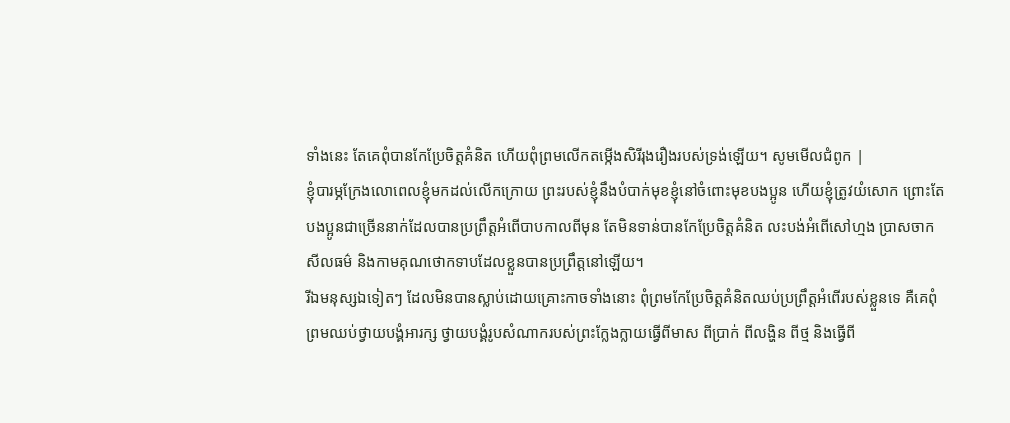ទាំងនេះ តែគេពុំបានកែប្រែចិត្ដគំនិត ហើយពុំព្រមលើកតម្កើងសិរីរុងរឿងរបស់ទ្រង់ឡើយ។ សូមមើលជំពូក |
ខ្ញុំបារម្ភក្រែងលោពេលខ្ញុំមកដល់លើកក្រោយ ព្រះរបស់ខ្ញុំនឹងបំបាក់មុខខ្ញុំនៅចំពោះមុខបងប្អូន ហើយខ្ញុំត្រូវយំសោក ព្រោះតែបងប្អូនជាច្រើននាក់ដែលបានប្រព្រឹត្តអំពើបាបកាលពីមុន តែមិនទាន់បានកែប្រែចិត្តគំនិត លះបង់អំពើសៅហ្មង ប្រាសចាកសីលធម៌ និងកាមគុណថោកទាបដែលខ្លួនបានប្រព្រឹត្តនៅឡើយ។
រីឯមនុស្សឯទៀតៗ ដែលមិនបានស្លាប់ដោយគ្រោះកាចទាំងនោះ ពុំព្រមកែប្រែចិត្តគំនិតឈប់ប្រព្រឹត្តអំពើរបស់ខ្លួនទេ គឺគេពុំព្រមឈប់ថ្វាយបង្គំអារក្ស ថ្វាយបង្គំរូបសំណាករបស់ព្រះក្លែងក្លាយធ្វើពីមាស ពីប្រាក់ ពីលង្ហិន ពីថ្ម និងធ្វើពី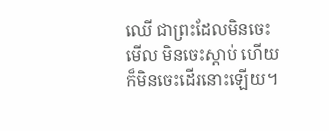ឈើ ជាព្រះដែលមិនចេះមើល មិនចេះស្ដាប់ ហើយក៏មិនចេះដើរនោះឡើយ។